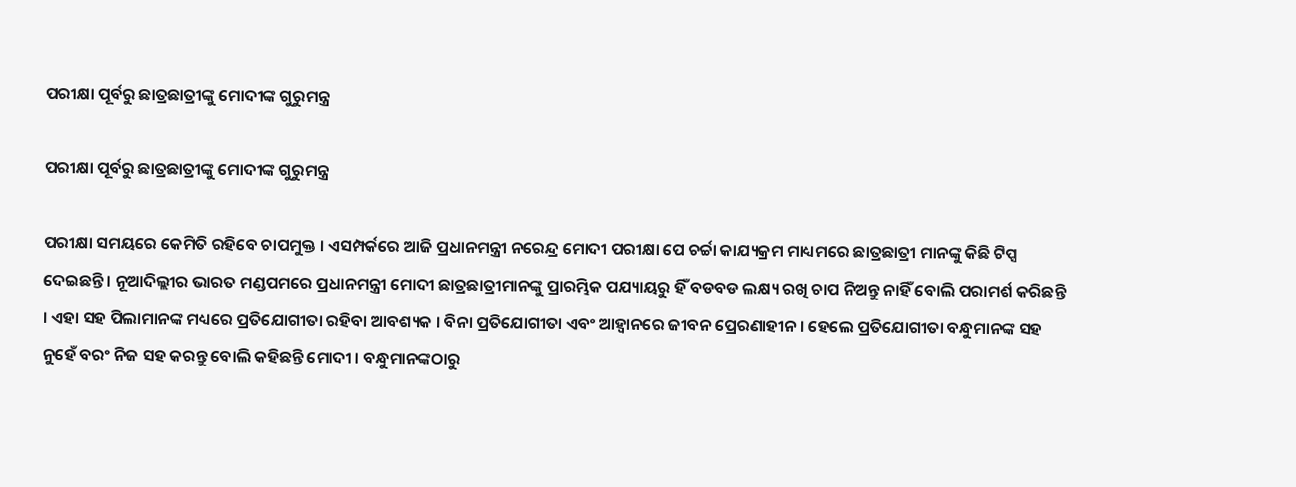ପରୀକ୍ଷା ପୂର୍ବରୁ ଛାତ୍ରଛାତ୍ରୀଙ୍କୁ ମୋଦୀଙ୍କ ଗୁରୁମନ୍ତ୍ର

ପରୀକ୍ଷା ପୂର୍ବରୁ ଛାତ୍ରଛାତ୍ରୀଙ୍କୁ ମୋଦୀଙ୍କ ଗୁରୁମନ୍ତ୍ର

ପରୀକ୍ଷା ସମୟରେ କେମିତି ରହିବେ ଚାପମୁକ୍ତ । ଏସମ୍ପର୍କରେ ଆଜି ପ୍ରଧାନମନ୍ତ୍ରୀ ନରେନ୍ଦ୍ର ମୋଦୀ ପରୀକ୍ଷା ପେ ଚର୍ଚ୍ଚା କାଯ୍ୟକ୍ରମ ମାଧ୍ୟମରେ ଛାତ୍ରଛାତ୍ରୀ ମାନଙ୍କୁ କିଛି ଟିପ୍ସ ଦେଇଛନ୍ତି । ନୂଆଦିଲ୍ଲୀର ଭାରତ ମଣ୍ଡପମରେ ପ୍ରଧାନମନ୍ତ୍ରୀ ମୋଦୀ ଛାତ୍ରଛାତ୍ରୀମାନଙ୍କୁ ପ୍ରାରମ୍ଭିକ ପଯ୍ୟାୟରୁ ହିଁ ବଡବଡ ଲକ୍ଷ୍ୟ ରଖି ଚାପ ନିଅନ୍ତୁ ନାହିଁ ବୋଲି ପରାମର୍ଶ କରିଛନ୍ତି । ଏହା ସହ ପିଲାମାନଙ୍କ ମଧ୍ୟରେ ପ୍ରତିଯୋଗୀତା ରହିବା ଆବଶ୍ୟକ । ବିନା ପ୍ରତିଯୋଗୀତା ଏବଂ ଆହ୍ୱାନରେ ଜୀବନ ପ୍ରେରଣାହୀନ । ହେଲେ ପ୍ରତିଯୋଗୀତା ବନ୍ଧୁମାନଙ୍କ ସହ ନୁହେଁ ବରଂ ନିଜ ସହ କରନ୍ତୁ ବୋଲି କହିଛନ୍ତି ମୋଦୀ । ବନ୍ଧୁମାନଙ୍କଠାରୁ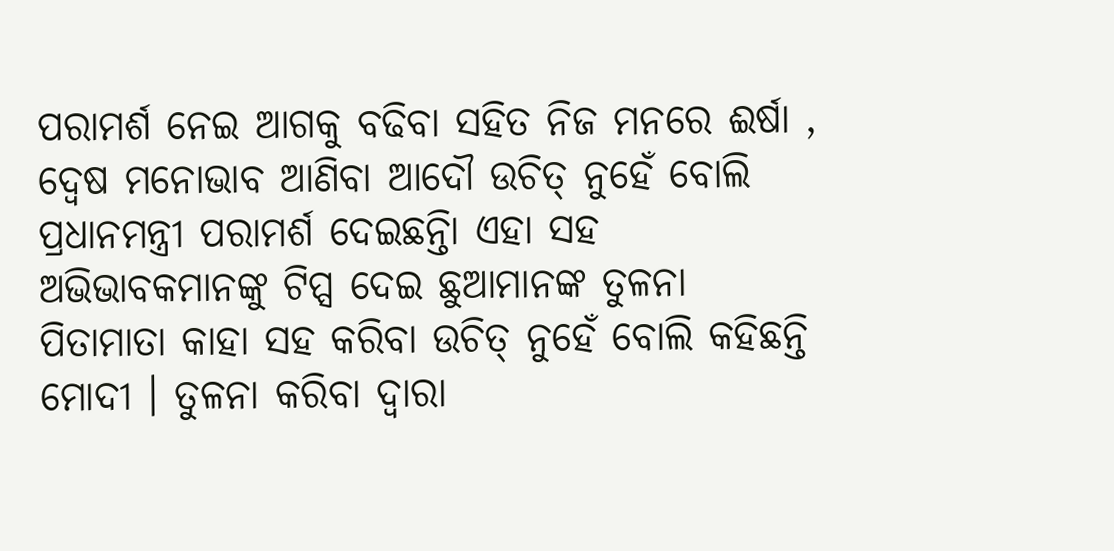ପରାମର୍ଶ ନେଇ ଆଗକୁ ବଢିବା ସହିତ ନିଜ ମନରେ ଈର୍ଷା , ଦ୍ୱେଷ ମନୋଭାବ ଆଣିବା ଆଦୌ ଉଚିତ୍ ନୁହେଁ ବୋଲି ପ୍ରଧାନମନ୍ତ୍ରୀ ପରାମର୍ଶ ଦେଇଛନ୍ତିା ଏହା ସହ ଅଭିଭାବକମାନଙ୍କୁ ଟିପ୍ସ ଦେଇ ଛୁଆମାନଙ୍କ ତୁଳନା ପିତାମାତା କାହା ସହ କରିବା ଉଚିତ୍ ନୁହେଁ ବୋଲି କହିଛନ୍ତି ମୋଦୀ । ତୁଳନା କରିବା ଦ୍ୱାରା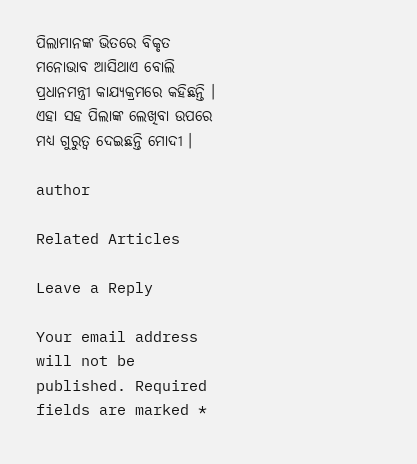ପିଲାମାନଙ୍କ ଭିତରେ ବିକୃତ ମନୋଭାବ ଆସିଥାଏ ବୋଲି ପ୍ରଧାନମନ୍ତ୍ରୀ କାଯ୍ୟକ୍ରମରେ କହିଛନ୍ତି । ଏହା ସହ ପିଲାଙ୍କ ଲେଖିବା ଉପରେ ମଧ୍ୟ ଗୁରୁତ୍ୱ ଦେଇଛନ୍ତି ମୋଦୀ ।

author

Related Articles

Leave a Reply

Your email address will not be published. Required fields are marked *